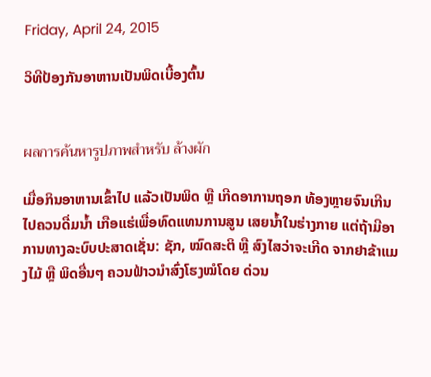Friday, April 24, 2015

ວິທີປ້ອງກັນອາຫານເປັນພິດເບື້ອງຕົ້ນ


ผลการค้นหารูปภาพสำหรับ ล้างผัก

ເມື່ອກິນອາຫານເຂົ້າໄປ ແລ້ວເປັນພິດ ຫຼື ເກີດອາການຖອກ ທ້ອງຫຼາຍຈົນເກີນໄປຄວນດື່ມນໍ້າ ເກືອແຮ່ເພື່ອທົດແທນການສູນ ເສຍນໍ້າໃນຮ່າງກາຍ ແຕ່ຖ້າມີອາ ການທາງລະບົບປະສາດເຊັ່ນ: ຊັກ, ໝົດສະຕິ ຫຼື ສົງໄສວ່າຈະເກີດ ຈາກຢາຂ້າແມງໄມ້ ຫຼື ພິດອື່ນໆ ຄວນຟ້າວນຳສົ່ງໂຮງໝໍໂດຍ ດ່ວນ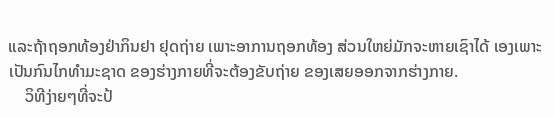ແລະຖ້າຖອກທ້ອງຢ່າກິນຢາ ຢຸດຖ່າຍ ເພາະອາການຖອກທ້ອງ ສ່ວນໃຫຍ່ມັກຈະຫາຍເຊົາໄດ້ ເອງເພາະເປັນກົນໄກທຳມະຊາດ ຂອງຮ່າງກາຍທີ່ຈະຕ້ອງຂັບຖ່າຍ ຂອງເສຍອອກຈາກຮ່າງກາຍ.
    ວິທີງ່າຍໆທີ່ຈະປ້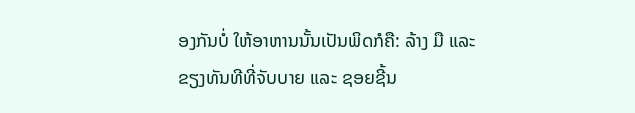ອງກັນບໍ່ ໃຫ້ອາຫານນັ້ນເປັນພິດກໍຄື: ລ້າງ ມື ແລະຂຽງທັນທີທີ່ຈັບບາຍ ແລະ ຊອຍຊີ້ນ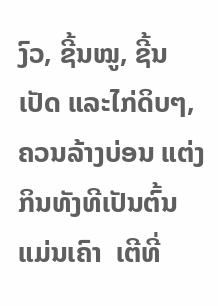ງົວ, ຊີ້ນໝູ, ຊີ້ນເປັດ ແລະໄກ່ດິບໆ, ຄວນລ້າງບ່ອນ ແຕ່ງກິນທັງທີເປັນຕົ້ນແມ່ນເຄົາ  ເຕີທີ່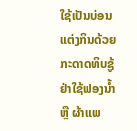ໃຊ້ເປັນບ່ອນແຕ່ງກິນດ້ວຍ ກະດາດທິບຊູ້ຢ່າໃຊ້ຟອງນໍ້າ ຫຼື ຜ້າແພ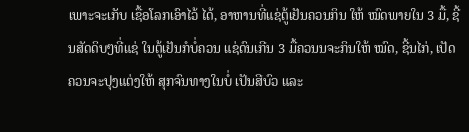ເພາະຈະເກັບ ເຊື້ອໂລກເອົາໄວ້ ໄດ້, ອາຫານທີ່ແຊ່ຕູ້ເຢັນຄວນກິນ ໃຫ້ ໝົດພາຍໃນ 3 ມື້, ຊີ້ນສັດດິບໆທີ່ແຊ່ ໃນຕູ້ເຢັນກໍບໍ່ຄວນ ແຊ່ດົນເກີນ 3 ມື້ຄວນນຈະກິນໃຫ້ ໝົດ, ຊີ້ນໄກ່, ເປັດຄວນຈະປຸງແຕ່ງໃຫ້ ສຸກຈົນທາງໃນບໍ່ ເປັນສີບົວ ແລະ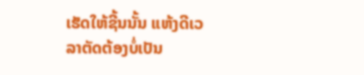ເຮັດໃຫ້ຊີ້ນນັ້ນ ແຫ້ງດີເວລາຕັດຕ້ອງບໍ່ເປັນ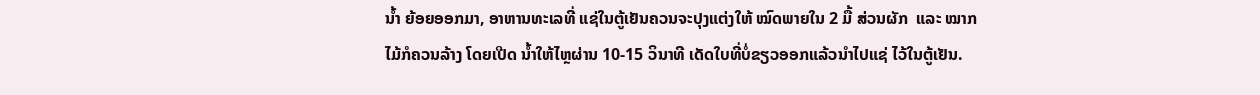ນໍ້າ ຍ້ອຍອອກມາ, ອາຫານທະເລທີ່ ແຊ່ໃນຕູ້ເຢັນຄວນຈະປຸງແຕ່ງໃຫ້ ໝົດພາຍໃນ 2 ມື້ ສ່ວນຜັກ  ແລະ ໝາກໄມ້ກໍຄວນລ້າງ ໂດຍເປີດ ນໍ້າໃຫ້ໄຫຼຜ່ານ 10-15 ວິນາທີ ເດັດໃບທີ່ບໍ່ຂຽວອອກແລ້ວນຳໄປແຊ່ ໄວ້ໃນຕູ້ເຢັນ.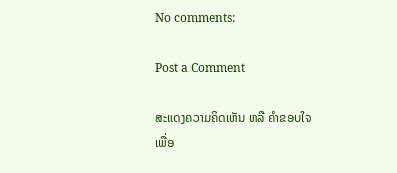No comments:

Post a Comment

ສະແດງຄວາມຄິດເຫັນ ຫລື ຄຳຂອບໃຈ ເພື່ອ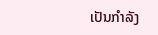ເປັນກຳລັງ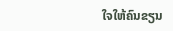ໃຈໃຫ້ຄົນຂຽນ